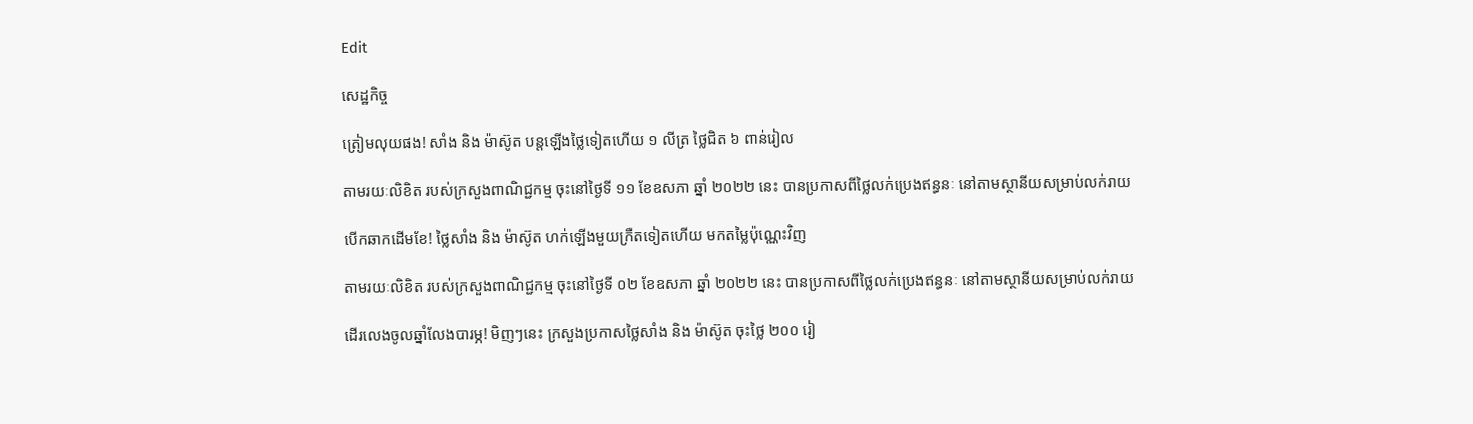Edit

សេដ្ឋកិច្ច

ត្រៀមលុយផង! សាំង និង ម៉ាស៊ូត បន្តឡើងថ្លៃទៀតហើយ ១ លីត្រ ថ្លៃជិត ៦ ពាន់រៀល

តាមរយៈលិខិត របស់ក្រសួងពាណិជ្ជកម្ម ចុះនៅថ្ងៃទី ១១ ខែឧសភា ឆ្នាំ ២០២២ នេះ បានប្រកាសពីថ្លៃលក់ប្រេងឥន្ធនៈ នៅតាមស្ថានីយសម្រាប់លក់រាយ

បើកឆាកដើមខែ! ថ្លៃសាំង និង ម៉ាស៊ូត ហក់ឡើងមួយក្រឺតទៀតហើយ មកតម្លៃប៉ុណ្ណេះវិញ

តាមរយៈលិខិត របស់ក្រសួងពាណិជ្ជកម្ម ចុះនៅថ្ងៃទី ០២ ខែឧសភា ឆ្នាំ ២០២២ នេះ បានប្រកាសពីថ្លៃលក់ប្រេងឥន្ធនៈ នៅតាមស្ថានីយសម្រាប់លក់រាយ

ដើរលេងចូលឆ្នាំលែងបារម្ភ! មិញៗនេះ ក្រសួងប្រកាសថ្លៃសាំង និង ម៉ាស៊ូត ចុះថ្លៃ ២០០ រៀ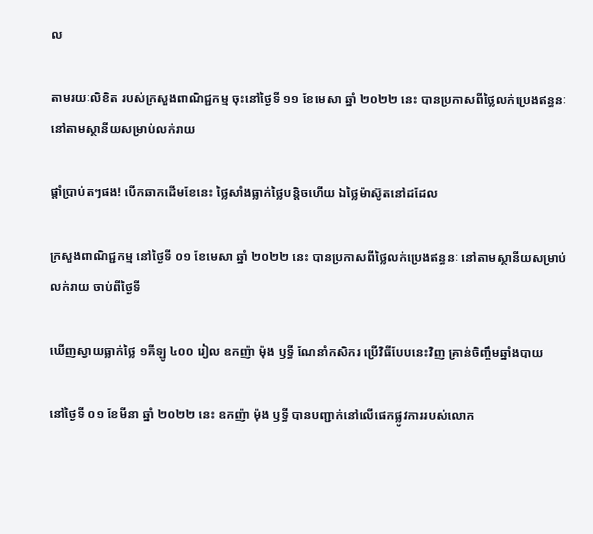ល

តាមរយៈលិខិត របស់ក្រសួងពាណិជ្ជកម្ម ចុះនៅថ្ងៃទី ១១ ខែមេសា ឆ្នាំ ២០២២ នេះ បានប្រកាសពីថ្លៃលក់ប្រេងឥន្ធនៈ នៅតាមស្ថានីយសម្រាប់លក់រាយ

ផ្ដាំប្រាប់តៗផង! បើកឆាកដើមខែនេះ ថ្លៃសាំងធ្លាក់ថ្លៃបន្តិចហើយ ឯថ្លៃម៉ាស៊ូតនៅដដែល

ក្រសួងពាណិជ្ជកម្ម នៅថ្ងៃទី ០១ ខែមេសា ឆ្នាំ ២០២២ នេះ បានប្រកាសពីថ្លៃលក់ប្រេងឥន្ធនៈ នៅតាមស្ថានីយសម្រាប់លក់រាយ ចាប់ពីថ្ងៃទី

ឃើញស្វាយធ្លាក់ថ្លៃ ១គីឡូ ៤០០ រៀល ឧកញ៉ា ម៉ុង ឫទ្ធី ណែនាំកសិករ ប្រើវិធីបែបនេះវិញ គ្រាន់ចិញ្ចឹមឆ្នាំងបាយ

នៅថ្ងៃទី ០១ ខែមីនា ឆ្នាំ ២០២២ នេះ ឧកញ៉ា ម៉ុង ឫទ្ធី បានបញ្ជាក់នៅលើផេកផ្លូវការរបស់លោក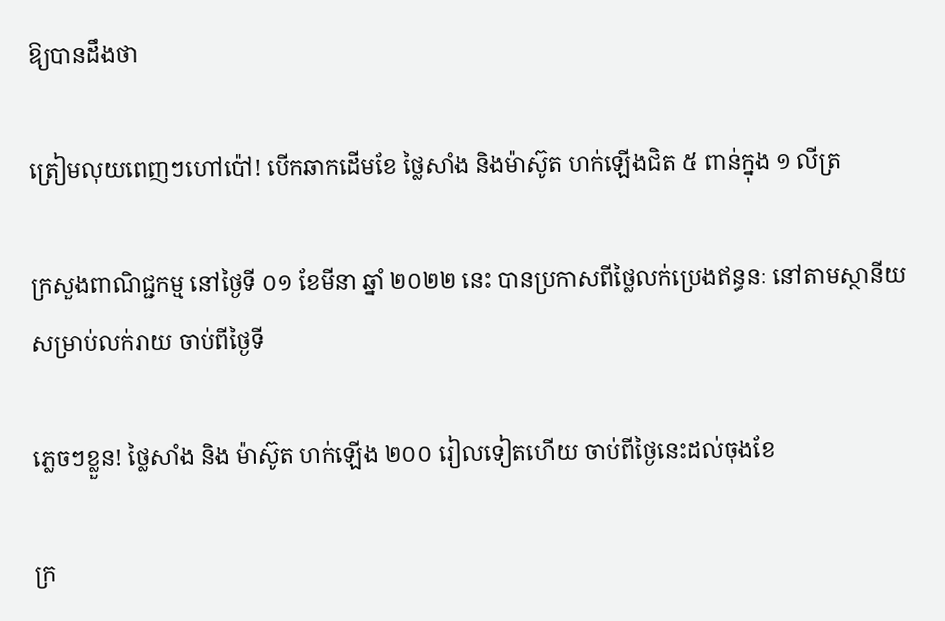ឱ្យបានដឹងថា

ត្រៀមលុយពេញៗហៅប៉ៅ! បើកឆាកដើមខែ ថ្លៃសាំង និងម៉ាស៊ូត ហក់ឡើងជិត ៥ ពាន់ក្នុង ១ លីត្រ

ក្រសួងពាណិជ្ជកម្ម នៅថ្ងៃទី ០១ ខែមីនា ឆ្នាំ ២០២២ នេះ បានប្រកាសពីថ្លៃលក់ប្រេងឥន្ធនៈ នៅតាមស្ថានីយសម្រាប់លក់រាយ ចាប់ពីថ្ងៃទី

ភ្លេចៗខ្លួន! ថ្លៃសាំង និង ម៉ាស៊ូត ហក់ឡើង ២០០ រៀលទៀតហើយ ចាប់ពីថ្ងៃនេះដល់ចុងខែ

ក្រ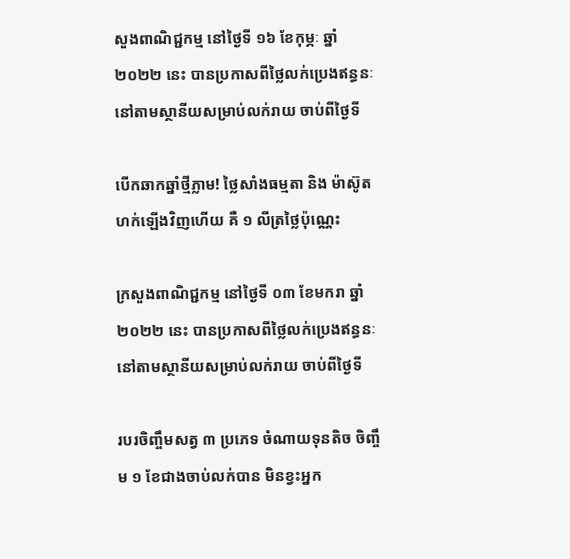សួងពាណិជ្ជកម្ម នៅថ្ងៃទី ១៦ ខែកុម្ភៈ ឆ្នាំ ២០២២ នេះ បានប្រកាសពីថ្លៃលក់ប្រេងឥន្ធនៈ នៅតាមស្ថានីយសម្រាប់លក់រាយ ចាប់ពីថ្ងៃទី

បើកឆាកឆ្នាំថ្មីភ្លាម! ថ្លៃសាំងធម្មតា និង ម៉ាស៊ូត ហក់ឡើងវិញហើយ គឺ ១ លីត្រថ្លៃប៉ុណ្ណេះ

ក្រសួងពាណិជ្ជកម្ម នៅថ្ងៃទី ០៣ ខែមករា ឆ្នាំ ២០២២ នេះ បានប្រកាសពីថ្លៃលក់ប្រេងឥន្ធនៈ នៅតាមស្ថានីយសម្រាប់លក់រាយ ចាប់ពីថ្ងៃទី

របរចិញ្ចឹមសត្វ ៣ ប្រភេទ ចំណាយទុនតិច ចិញ្ចឹម ១ ខែជាងចាប់លក់បាន មិនខ្វះអ្នក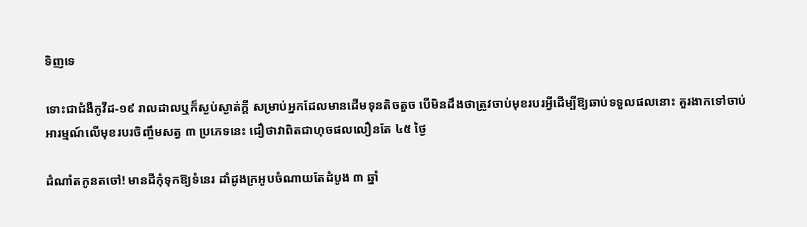ទិញទេ

ទោះជាជំងឺកូវីដ-១៩ រាលដាលឬក៏ស្ងប់ស្ងាត់ក្តី សម្រាប់អ្នកដែលមានដើមទុនតិចតួច បើមិនដឹងថាត្រូវចាប់មុខរបរអ្វីដើម្បីឱ្យឆាប់ទទួលផលនោះ គួរងាកទៅចាប់អារម្មណ៍លើមុខរបរចិញ្ចឹមសត្វ ៣ ប្រភេទនេះ ជឿថាវាពិតជាហុចផលលឿនតែ ៤៥ ថ្ងៃ

ដំណាំតកូនតចៅ! មានដីកុំទុកឱ្យទំនេរ ដាំដូងក្រអូបចំណាយតែដំបូង ៣ ឆ្នាំ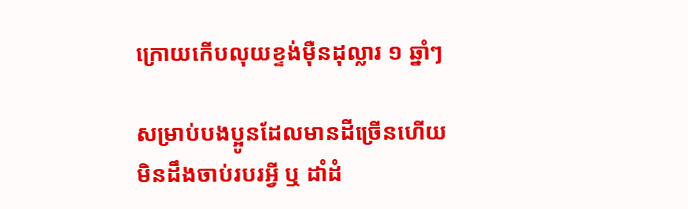ក្រោយកើបលុយខ្ទង់ម៉ឺនដុល្លារ ១ ឆ្នាំៗ

សម្រាប់បងប្អូនដែលមានដីច្រើនហើយមិនដឹងចាប់របរអ្វី ឬ ដាំដំ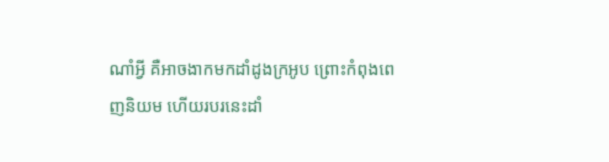ណាំអ្វី គឺអាចងាកមកដាំដូងក្រអូប ព្រោះកំពុងពេញនិយម ហើយរបរនេះដាំ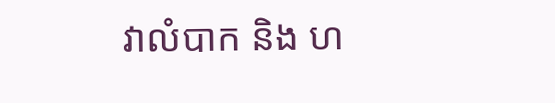វាលំបាក និង ហ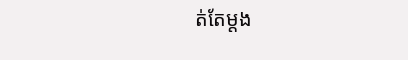ត់តែម្តង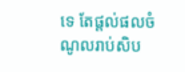ទេ តែផ្តល់ផលចំណូលរាប់សិប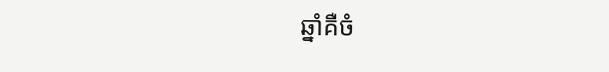ឆ្នាំគឺចំ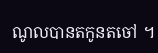ណូលបានតកូនតចៅ ។